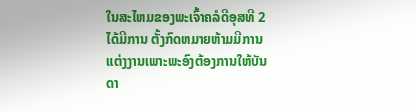ໃນສະໄຫມຂອງພະເຈົ້າຄລໍດີອຸສທີ 2 ໄດ້ມີການ ຕັ້ງກົດຫມາຍຫ້າມມີການແຕ່ງງານເພາະພະອົງຕ້ອງການໃຫ້ບັນດາ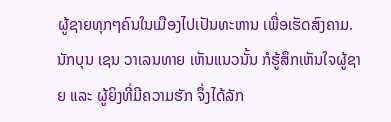ຜູ້ຊາຍທຸກໆຄົນໃນເມືອງໄປເປັນທະຫານ ເພື່ອເຮັດສົງຄາມ.
ນັກບຸນ ເຊນ ວາເລນທາຍ ເຫັນແນວນັ້ນ ກໍຮູ້ສຶກເຫັນໃຈຜູ້ຊາຍ ແລະ ຜູ້ຍິງທີ່ມີຄວາມຮັກ ຈຶ່ງໄດ້ລັກ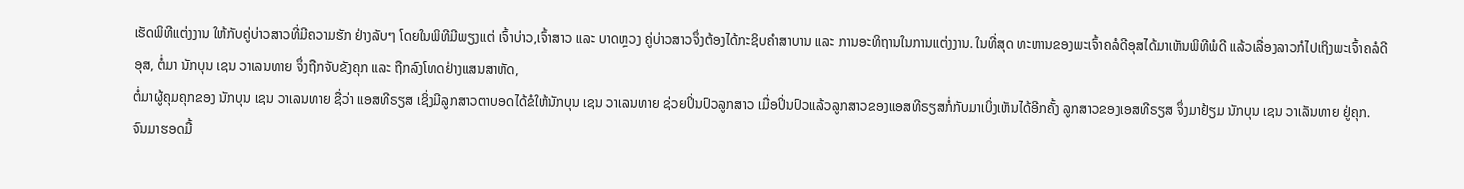ເຮັດພິທີແຕ່ງງານ ໃຫ້ກັບຄູ່ບ່າວສາວທີ່ມີຄວາມຮັກ ຢ່າງລັບໆ ໂດຍໃນພິທີມີພຽງແຕ່ ເຈົ້າບ່າວ,ເຈົ້າສາວ ແລະ ບາດຫຼວງ ຄູ່ບ່າວສາວຈຶ່ງຕ້ອງໄດ້ກະຊິບຄໍາສາບານ ແລະ ການອະທິຖານໃນການແຕ່ງງານ. ໃນທີ່ສຸດ ທະຫານຂອງພະເຈົ້າຄລໍດີອຸສໄດ້ມາເຫັນພິທີພໍດີ ແລ້ວເລື່ອງລາວກໍໄປເຖິງພະເຈົ້າຄລໍດີອຸສ, ຕໍ່ມາ ນັກບຸນ ເຊນ ວາເລນທາຍ ຈຶ່ງຖືກຈັບຂັງຄຸກ ແລະ ຖືກລົງໂທດຢ່າງແສນສາຫັດ,
ຕໍ່ມາຜູ້ຄຸມຄຸກຂອງ ນັກບຸນ ເຊນ ວາເລນທາຍ ຊື່ວ່າ ແອສທີຣຽສ ເຊິ່ງມີລູກສາວຕາບອດໄດ້ຂໍໃຫ້ນັກບຸນ ເຊນ ວາເລນທາຍ ຊ່ວຍປິ່ນປົວລູກສາວ ເມື່ອປິ່ນປົວແລ້ວລູກສາວຂອງແອສທີຣຽສກໍ່ກັບມາເບິ່ງເຫັນໄດ້ອີກຄັ້ງ ລູກສາວຂອງເອສທີຣຽສ ຈຶ່ງມາຢ້ຽມ ນັກບຸນ ເຊນ ວາເລັນທາຍ ຢູ່ຄຸກ.
ຈົນມາຮອດມື້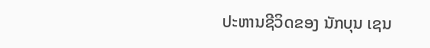ປະຫານຊີວິດຂອງ ນັກບຸນ ເຊນ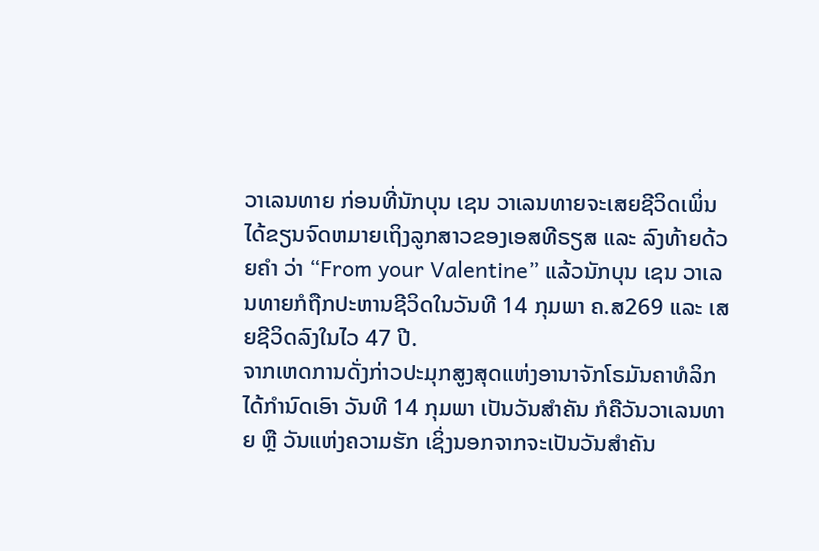ວາເລນທາຍ ກ່ອນທີ່ນັກບຸນ ເຊນ ວາເລນທາຍຈະເສຍຊີວິດເພິ່ນໄດ້ຂຽນຈົດຫມາຍເຖິງລູກສາວຂອງເອສທີຣຽສ ແລະ ລົງທ້າຍດ້ວຍຄໍາ ວ່າ “From your Valentine” ແລ້ວນັກບຸນ ເຊນ ວາເລນທາຍກໍຖືກປະຫານຊີວິດໃນວັນທີ 14 ກຸມພາ ຄ.ສ269 ແລະ ເສຍຊີວິດລົງໃນໄວ 47 ປີ.
ຈາກເຫດການດັ່ງກ່າວປະມຸກສູງສຸດແຫ່ງອານາຈັກໂຣມັນຄາທໍລິກໄດ້ກໍານົດເອົາ ວັນທີ 14 ກຸມພາ ເປັນວັນສໍາຄັນ ກໍຄືວັນວາເລນທາຍ ຫຼື ວັນແຫ່ງຄວາມຮັກ ເຊິ່ງນອກຈາກຈະເປັນວັນສໍາຄັນ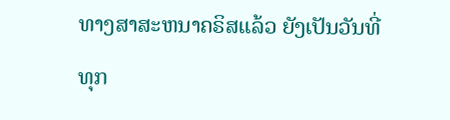ທາງສາສະຫນາຄຣິສເເລ້ວ ຍັງເປັນວັນທີ່ທຸກ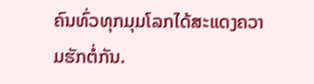ຄົນທົ່ວທຸກມຸມໂລກໄດ້ສະແດງຄວາມຮັກຕໍ່ກັນ.